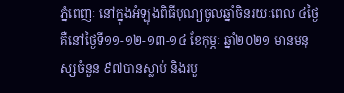ភ្នំពេញៈ នៅក្នុងអំឡុងពិធីបុណ្យចូលឆ្នាំចិនរយៈពេល ៤ថ្ងៃ គឺនៅថ្ងៃទី១១-១២-១៣-១៤ ខែកុម្ភៈ ឆ្នាំ២០២១ មានមនុស្សចំនួន ៩៧បានស្លាប់ និងរបួ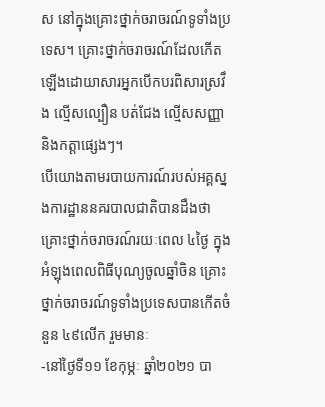ស នៅក្នុងគ្រោះថ្នាក់ចរាចរណ៍ទូទាំងប្រទេស។ គ្រោះថ្នាក់ចរាចរណ៍ដែលកើតឡើងដោយាសារអ្នកបើកបរពិសារស្រវឹង ល្មើសល្បឿន បត់ជែង ល្មើសសញ្ញា និងកត្តាផ្សេងៗ។
បើយោងតាមរបាយការណ៍របស់អគ្គស្នងការដ្ឋាននគរបាលជាតិបានដឹងថា គ្រោះថ្នាក់ចរាចរណ៍រយៈពេល ៤ថ្ងៃ ក្នុងអំឡុងពេលពិធីបុណ្យចូលឆ្នាំចិន គ្រោះថ្នាក់ចរាចរណ៍ទូទាំងប្រទេសបានកើតចំនួន ៤៩លើក រួមមានៈ
-នៅថ្ងៃទី១១ ខែកុម្ភៈ ឆ្នាំ២០២១ បា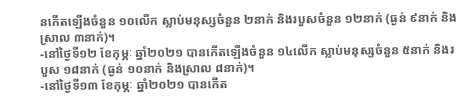នកើតឡើងចំនួន ១០លើក ស្លាប់មនុស្សចំនួន ២នាក់ និងរបួសចំនួន ១២នាក់ (ធ្ងន់ ៩នាក់ និងស្រាល ៣នាក់)។
-នៅថ្ងៃទី១២ ខែកុម្ភៈ ឆ្នាំ២០២១ បានកើតឡើងចំនួន ១៤លើក ស្លាប់មនុស្សចំនួន ៥នាក់ និងរបួស ១៨នាក់ (ធ្ងន់ ១០នាក់ និងស្រាល ៨នាក់)។
-នៅថ្ងៃទី១៣ ខែកុម្ភៈ ឆ្នាំ២០២១ បានកើត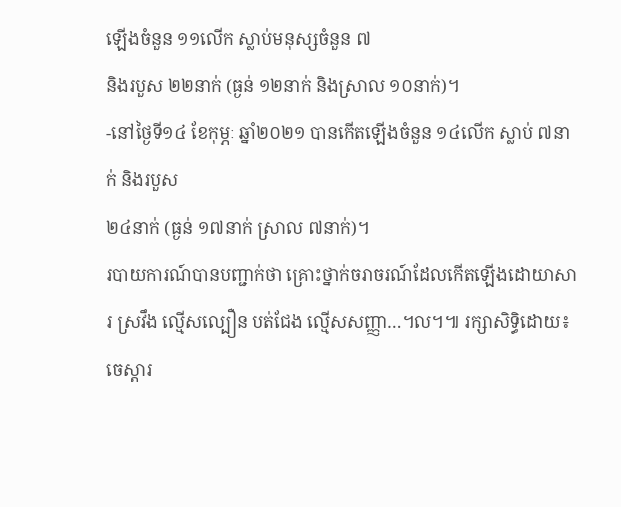ឡើងចំនួន ១១លើក ស្លាប់មនុស្សចំនួន ៧
និងរបួស ២២នាក់ (ធ្ងន់ ១២នាក់ និងស្រាល ១០នាក់)។
-នៅថ្ងៃទី១៤ ខែកុម្ភៈ ឆ្នាំ២០២១ បានកើតឡើងចំនួន ១៤លើក ស្លាប់ ៧នាក់ និងរបួស
២៤នាក់ (ធ្ងន់ ១៧នាក់ ស្រាល ៧នាក់)។
របាយការណ៍បានបញ្ជាក់ថា គ្រោះថ្នាក់ចរាចរណ៍ដែលកើតឡើងដោយាសារ ស្រវឹង ល្មើសល្បឿន បត់ជែង ល្មើសសញ្ញា…។ល។៕ រក្សាសិទ្ធិដោយ៖ចេស្តារ